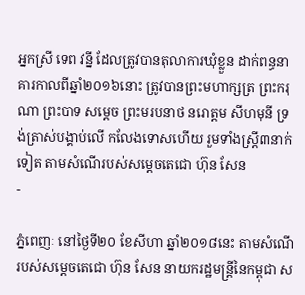អ្នកស្រី ទេព វន្នី ដែលត្រូវបានតុលាការឃុំខ្លួន ដាក់ពន្ធនាគារកាលពីឆ្នាំ២០១៦នោះ ត្រូវបានព្រះមហាក្សត្រ ព្រះករុណា ព្រះបាទ សម្ដេច ព្រះមរបនាថ នរោត្តម សីហមុនី ទ្រង់ត្រាស់បង្គាប់លើ កលែងទោសហើយ រួមទាំងស្រ្ដី៣នាក់ទៀត តាមសំណើរបស់សម្ដេចតេជោ ហ៊ុន សែន
-

ភ្នំពេញៈ នៅថ្ងៃទី២០ ខែសីហា ឆ្នាំ២០១៨នេះ តាមសំណើរបស់សម្ដេចតេជោ ហ៊ុន សែន នាយករដ្ឋមន្ដ្រីនៃកម្ពុជា ស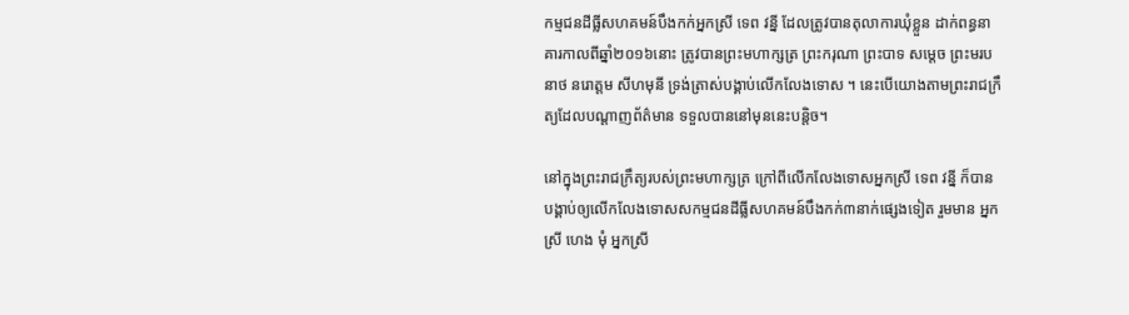កម្មជនដីធ្លីសហគមន៍បឹងកក់អ្នកស្រី ទេព វន្នី ដែលត្រូវបានតុលាការឃុំខ្លួន ដាក់ពន្ធនាគារកាលពីឆ្នាំ២០១៦នោះ ត្រូវបានព្រះមហាក្សត្រ ព្រះករុណា ព្រះបាទ សម្ដេច ព្រះមរបនាថ នរោត្តម សីហមុនី ទ្រង់ត្រាស់បង្គាប់លើកលែងទោស ។ នេះបើយោងតាមព្រះរាជក្រឹត្យដែលបណ្ដាញព័ត៌មាន ទទួលបាននៅមុននេះបន្តិច។

នៅក្នុងព្រះរាជក្រឹត្យរបស់ព្រះមហាក្សត្រ ក្រៅពីលើកលែងទោសអ្នកស្រី ទេព វន្នី ក៏បានបង្គាប់ឲ្យលើកលែងទោសសកម្មជនដីធ្លីសហគមន៍បឹងកក់៣នាក់ផ្សេងទៀត រួមមាន អ្នកស្រី ហេង មុំ អ្នកស្រី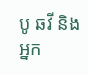បូ ឆវី និងអ្នក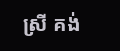ស្រី គង់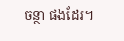ចន្ថា ផងដែរ។